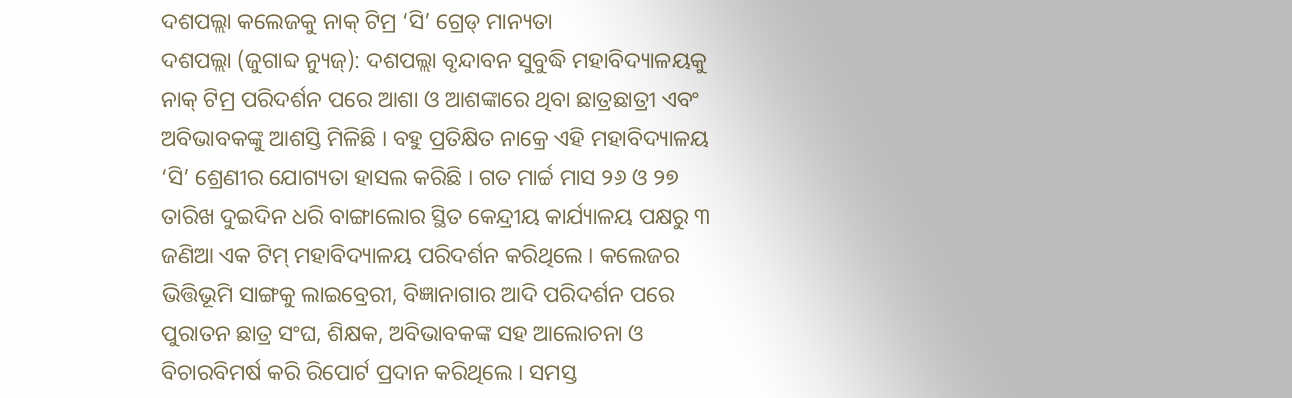ଦଶପଲ୍ଲା କଲେଜକୁ ନାକ୍ ଟିମ୍ର ‘ସି’ ଗ୍ରେଡ୍ ମାନ୍ୟତା
ଦଶପଲ୍ଲା (ଜୁଗାବ୍ଦ ନ୍ୟୁଜ୍): ଦଶପଲ୍ଲା ବୃନ୍ଦାବନ ସୁବୁଦ୍ଧି ମହାବିଦ୍ୟାଳୟକୁ ନାକ୍ ଟିମ୍ର ପରିଦର୍ଶନ ପରେ ଆଶା ଓ ଆଶଙ୍କାରେ ଥିବା ଛାତ୍ରଛାତ୍ରୀ ଏବଂ ଅବିଭାବକଙ୍କୁ ଆଶସ୍ତି ମିଳିଛି । ବହୁ ପ୍ରତିକ୍ଷିତ ନାକ୍ରେ ଏହି ମହାବିଦ୍ୟାଳୟ ‘ସି’ ଶ୍ରେଣୀର ଯୋଗ୍ୟତା ହାସଲ କରିଛି । ଗତ ମାର୍ଚ୍ଚ ମାସ ୨୬ ଓ ୨୭ ତାରିଖ ଦୁଇଦିନ ଧରି ବାଙ୍ଗାଲୋର ସ୍ଥିତ କେନ୍ଦ୍ରୀୟ କାର୍ଯ୍ୟାଳୟ ପକ୍ଷରୁ ୩ ଜଣିଆ ଏକ ଟିମ୍ ମହାବିଦ୍ୟାଳୟ ପରିଦର୍ଶନ କରିଥିଲେ । କଲେଜର ଭିତ୍ତିଭୂମି ସାଙ୍ଗକୁ ଲାଇବ୍ରେରୀ, ବିଜ୍ଞାନାଗାର ଆଦି ପରିଦର୍ଶନ ପରେ ପୁରାତନ ଛାତ୍ର ସଂଘ, ଶିକ୍ଷକ, ଅବିଭାବକଙ୍କ ସହ ଆଲୋଚନା ଓ ବିଚାରବିମର୍ଷ କରି ରିପୋର୍ଟ ପ୍ରଦାନ କରିଥିଲେ । ସମସ୍ତ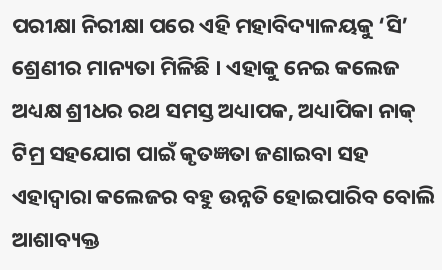ପରୀକ୍ଷା ନିରୀକ୍ଷା ପରେ ଏହି ମହାବିଦ୍ୟାଳୟକୁ ‘ସି’ ଶ୍ରେଣୀର ମାନ୍ୟତା ମିଳିଛି । ଏହାକୁ ନେଇ କଲେଜ ଅଧ୍ୟକ୍ଷ ଶ୍ରୀଧର ରଥ ସମସ୍ତ ଅଧ୍ୟାପକ, ଅଧ୍ୟାପିକା ନାକ୍ ଟିମ୍ର ସହଯୋଗ ପାଇଁ କୃତଜ୍ଞତା ଜଣାଇବା ସହ ଏହାଦ୍ୱାରା କଲେଜର ବହୁ ଉନ୍ନତି ହୋଇପାରିବ ବୋଲି ଆଶାବ୍ୟକ୍ତ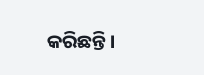କରିଛନ୍ତି ।